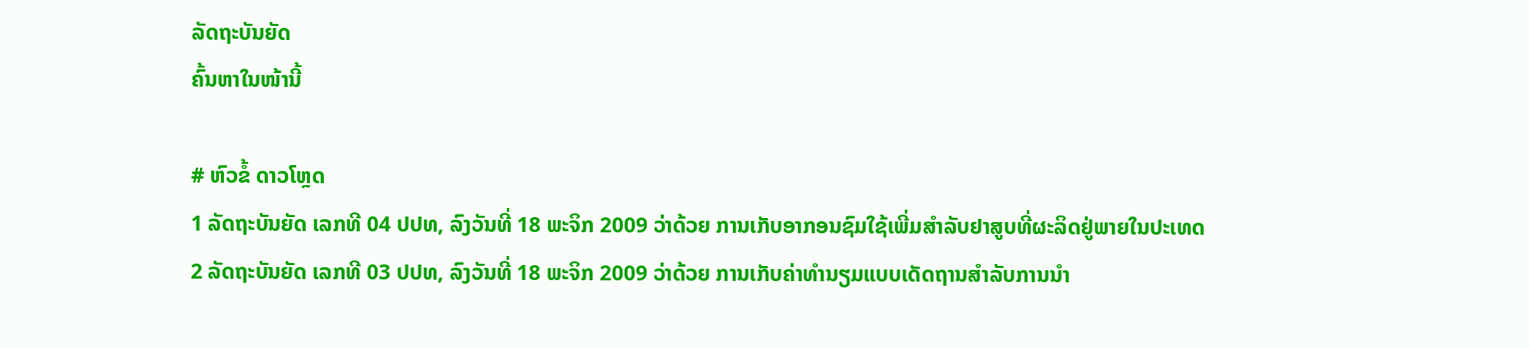ລັດຖະບັນຍັດ
ຄົ້ນຫາໃນໜ້ານີ້

# ຫົວຂໍ້ ດາວໂຫຼດ
1 ລັດຖະບັນຍັດ ເລກທີ 04 ປປທ, ລົງວັນທີ່ 18 ພະຈິກ 2009 ວ່າດ້ວຍ ການເກັບອາກອນຊົມໃຊ້ເພີ່ມສຳລັບຢາສູບທີ່ຜະລິດຢູ່ພາຍໃນປະເທດ
2 ລັດຖະບັນຍັດ ເລກທີ 03 ປປທ, ລົງວັນທີ່ 18 ພະຈິກ 2009 ວ່າດ້ວຍ ການເກັບຄ່າທຳນຽມແບບເດັດຖານສຳລັບການນຳ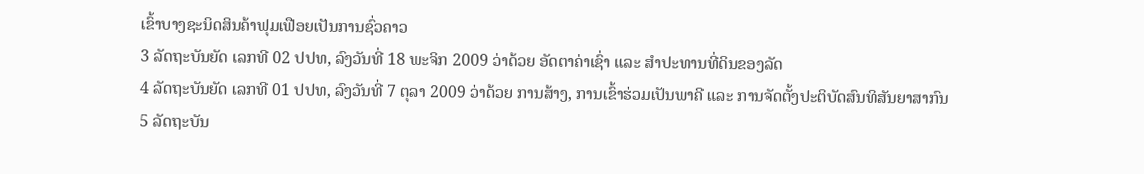ເຂົ້າບາງຊະນິດສິນຄ້າຟຸມເຟືອຍເປັນການຊົ່ວຄາວ
3 ລັດຖະບັນຍັດ ເລກທີ 02 ປປທ, ລົງວັນທີ່ 18 ພະຈິກ 2009 ວ່າດ້ວຍ ອັດຕາຄ່າເຊົ່າ ແລະ ສຳປະທານທີ່ດິນຂອງລັດ
4 ລັດຖະບັນຍັດ ເລກທີ 01 ປປທ, ລົງວັນທີ່ 7 ຕຸລາ 2009 ວ່າດ້ວຍ ການສ້າງ, ການເຂົ້າຮ່ວມເປັນພາຄີ ແລະ ການຈັດຕັ້ງປະຕິບັດສົນທິສັນຍາສາກົນ
5 ລັດຖະບັນ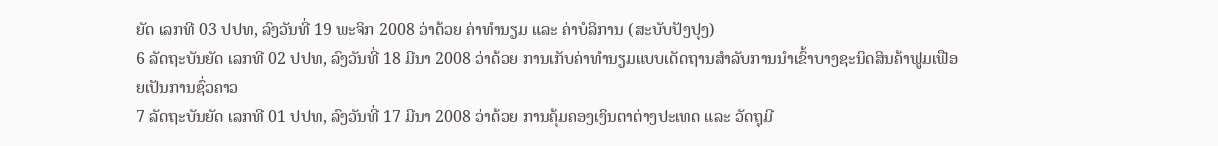ຍັດ ເລກທີ 03 ປປທ, ລົງວັນທີ່ 19 ພະຈິກ 2008 ວ່າດ້ວຍ ຄ່າທຳນຽມ ແລະ ຄ່າບໍລິການ (ສະບັບປັງປຸງ)
6 ລັດຖະບັນຍັດ ເລກທີ 02 ປປທ, ລົງວັນທີ່ 18 ມີນາ 2008 ວ່າດ້ວຍ ການເກັບຄ່າທຳນຽມແບບເດັດຖານສຳລັບການນຳເຂົ້າບາງຊະນິດສິນຄ້າຟູມເຟືອຍເປັນການຊົ່ວຄາວ
7 ລັດຖະບັນຍັດ ເລກທີ 01 ປປທ, ລົງວັນທີ່ 17 ມີນາ 2008 ວ່າດ້ວຍ ການຄຸ້ມຄອງເງິນຕາຕ່າງປະເທດ ແລະ ວັດຖຸມີ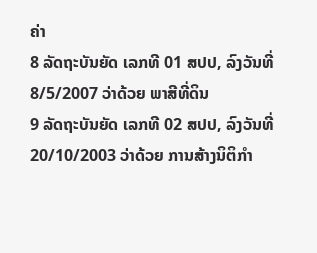ຄ່າ
8 ລັດຖະບັນຍັດ ເລກທີ 01 ສປປ, ລົງວັນທີ່ 8/5/2007 ວ່າດ້ວຍ ພາສີທີ່ດິນ
9 ລັດຖະບັນຍັດ ເລກທີ 02 ສປປ, ລົງວັນທີ່ 20/10/2003 ວ່າດ້ວຍ ການສ້າງນິຕິກຳ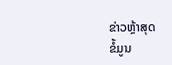ຂ່າວຫຼ້າສຸດ
ຂໍ້ມູນ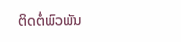ຕິດຕໍ່ພົວພັນ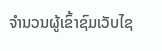ຈຳນວນຜູ້ເຂົ້າຊົມເວັບໄຊ